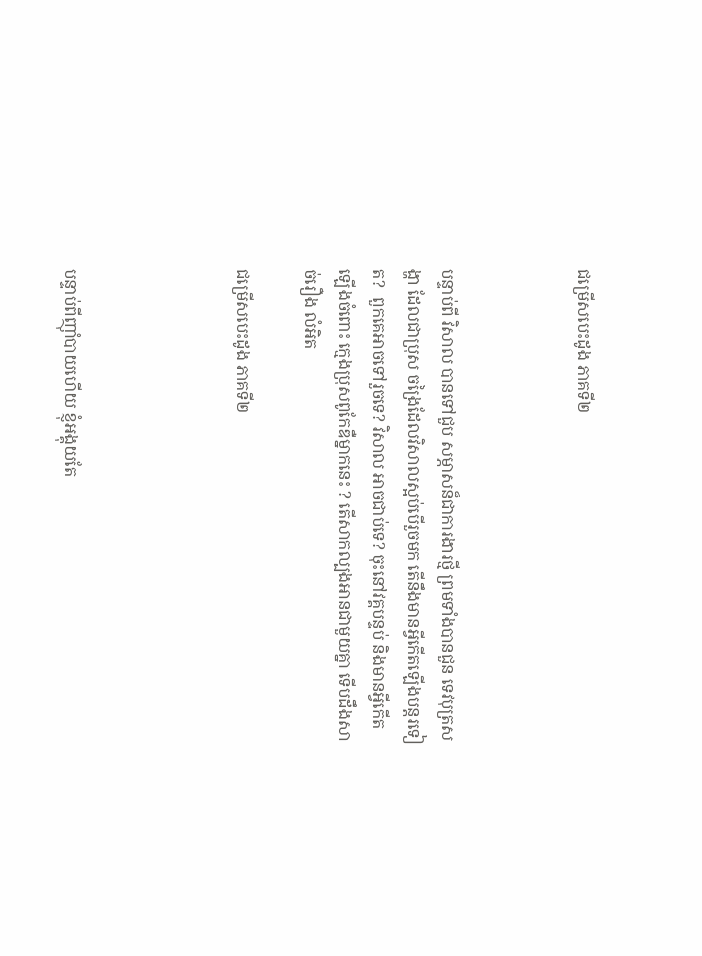ជម្រើសបេះដូង ភាគទី២



បន្ទាប់ពី វិសាល បានទៅជួប សម្ភាសន៏ជាការងារថ្មី ព្រមទាំងបានជួន ទេវបុត្រសង្ហា ដែលជាប្រុស ចង្រៃដែលវិសាលស្អប់បើរួចមក តើនឹងមានអ្វីកើតឡើងបន្តរទៀត?  ពួកគេអាចទៅរួចទេ? វិសាល អាចជាប់ទេ? ចុះនៅវគ្គបន្ទប់ និងមានអ្វីកើតឡើងចំពោះ ក្មេងប្រុសពូកែឌឺម្នាកនេះ ? តើសាកល្បងអានជាមួយគ្នា ទើបដឹងសាច់រឿង លំអិត

ជម្រើសបេះដូង ភាគទី២




បន្ទាប់ពីញ៉ាំបាយហើយ ខ្ញុំអង្គុយតែ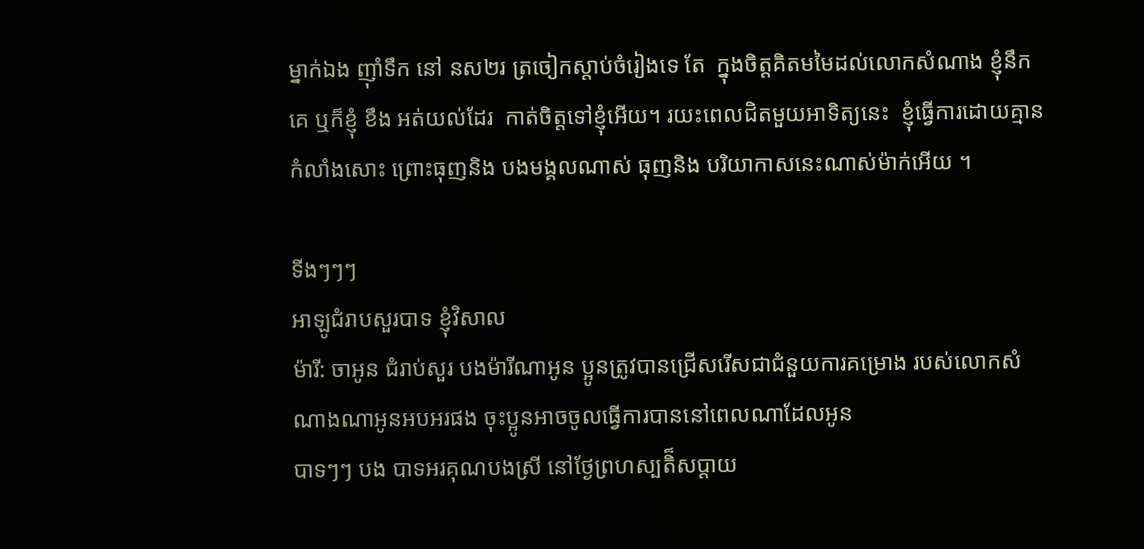ម្នាក់ឯង ញ៉ាំទឹក នៅ នស២រ ត្រចៀកស្តាប់ចំរៀងទេ តែ  ក្នុងចិត្តគិតមមៃដល់លោកសំណាង ខ្ញុំនឹកគេ ឬក៏ខ្ញុំ ខឹង អត់យល់ដែរ  កាត់ចិត្តទៅខ្ញុំអើយ។ រយះពេលជិតមួយអាទិត្យនេះ  ខ្ញុំធ្វើការដោយគ្មានកំលាំងសោះ ព្រោះធុញនិង បងមង្គលណាស់ ធុញនិង បរិយាកាសនេះណាស់ម៉ាក់អើយ ។

ទីងៗៗៗ
អាឡូជំរាបសួរបាទ ខ្ញុំវិសាល
ម៉ារី: ចាអូន ជំរាប់សួរ បងម៉ារីណាអូន ប្អូនត្រូវបានជ្រើសរើសជាជំនួយការគម្រោង របស់លោកសំណាងណាអូនអបអរផង ចុះប្អូនអាចចូលធ្វើការបាននៅពេលណាដែលអូន
បាទៗៗ បង បាទអរគុណបងស្រី នៅថ្ងែព្រហស្បតិ៏សប្តាយ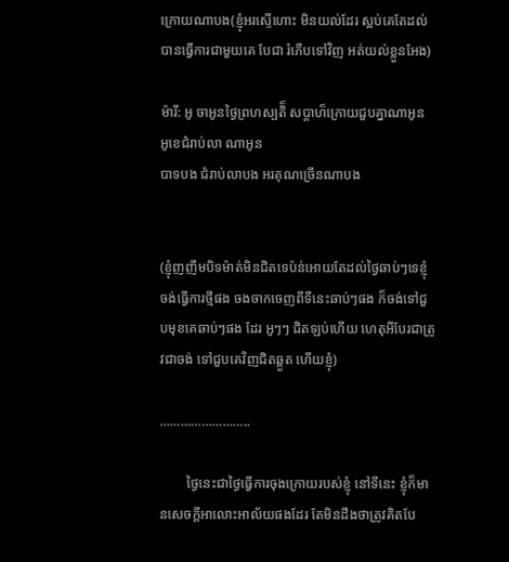ក្រោយណាបង(ខ្ញុំអរស្ទើហោះ មិនយល់ដែរ ស្អប់គេតែដល់បានធ្វើការជាមួយគេ បែជា រំភើបទៅវិញ អត់យល់ខ្លួនអែង)

ម៉ារី: អូ ចាអូនថ្ងៃព្រហស្បតិ៏ សប្តាហ៏ក្រោយជួបគ្នាណាអូន អូខេជំរាប់លា ណាអូន
បាទបង ជំរាប់លាបង អរគុណច្រើនណាបង


(ខ្ញុំញញឹមបិទម៉ាត់មិនជិតទេប៉ន់អោយតែដល់ថ្ងៃឆាប់ៗទេខ្ញុំ ចង់ធ្វើការថ្មីផង ចងចាកចេញពីទីនេះឆាប់ៗផង ក៏ចង់ទៅជួបមុខគេឆាប់ៗផង ដែរ អូៗៗ ជិតឡប់ហើយ ហេតុអីបែរជាត្រូវជាចង់ ទៅជួបគេវិញជិតឆ្គួត ហើយខ្ញុំ)

……………………..

        ថ្ងៃនេះជាថ្ងៃធ្វើការចុងក្រោយរបស់ខ្ញុំ នៅទីនេះ ខ្ញុំក៏មានសេចក្តីអាលោះអាល័យផងដែរ តែមិនដឹងថាត្រូវគិតបែ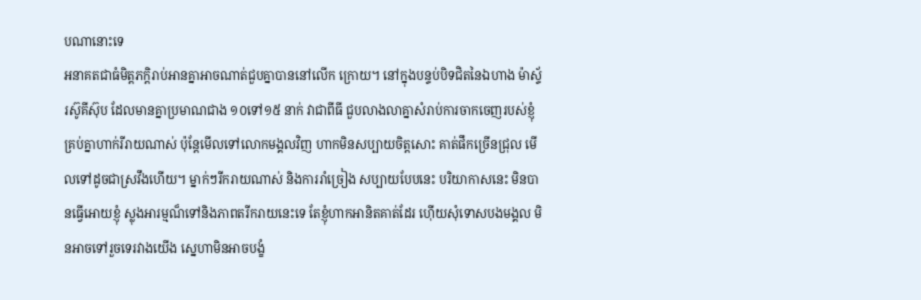បណានោះទេ
អនាគតជាធំមិត្តភក្តិរាប់អានគ្នាអាចណាត់ជួបគ្នាបាននៅលើក ក្រោយ។ នៅក្នុងបន្ទប់បិទជិតនៃឯហាង ម៉ាស្ទ័រស៊ូគីស៊ុប ដែលមានគ្នាប្រមាណជាង ១០ទៅ១៥ នាក់ វាជាពីធី ជួបលាងលាគ្នាសំរាប់ការចាកចេញរបស់ខ្ញុំ គ្រប់គ្នាហាក់រីរាយណាស់ ប៉ុន្តែមើលទៅលោកមង្គលវិញ ហាកមិនសប្បាយចិត្តសោះ គាត់ផឹកច្រើនជ្រុល មើលទៅដូចជាស្រវឹងហើយ។ ម្នាក់ៗរីករាយណាស់ និងការរាំច្រៀង សប្បាយបែបនេះ បរិយាកាសនេះ មិនបានធ្វើអោយខ្ញុំ ស្លុងអារម្មណ៏ទៅនិងភាពតរីករាយនេះទេ តែខ្ញុំហាកអានិតគាត់ដែរ ហ៊ើយសុំទោសបងមង្គល មិនអាចទៅរួចទេរវាងយើង ស្នេហាមិនអាចបង្ខំ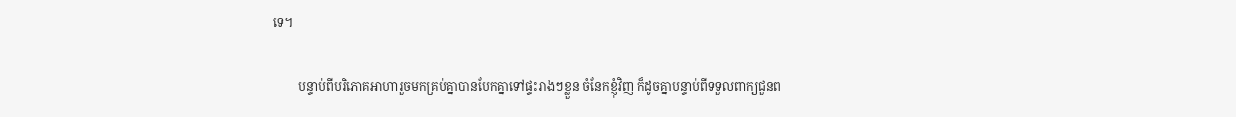ទេ។

        បន្ទាប់ពីបរិភោគអាហារួចមកគ្រប់គ្នាបានបែកគ្នាទៅផ្ទះរាងៗខ្លួន ចំនែកខ្ញុំវិញ ក៏ដូចគ្នាបន្ទាប់ពីទទួលពាក្យជួនព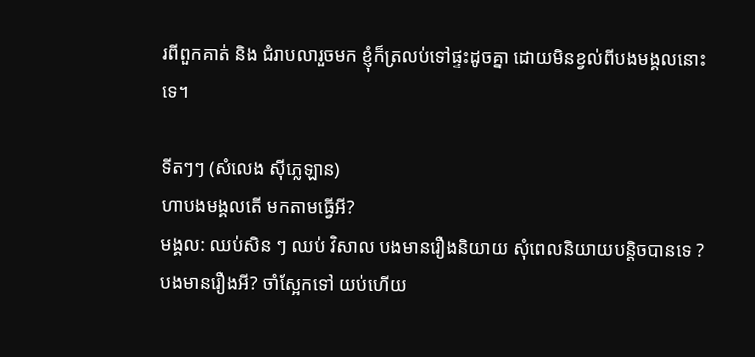រពីពួកគាត់ និង ជំរាបលារួចមក ខ្ញុំក៏ត្រលប់ទៅផ្ទះដូចគ្នា ដោយមិនខ្វល់ពីបងមង្គលនោះទេ។

ទីតៗៗ (សំលេង ស៊ីភ្លេឡាន)
ហាបងមង្គលតើ មកតាមធ្វើអី?
មង្គល: ឈប់សិន ៗ ឈប់ វិសាល បងមានរឿងនិយាយ សុំពេលនិយាយបន្តិចបានទេ ?
បងមានរឿងអី? ចាំស្អែកទៅ យប់ហើយ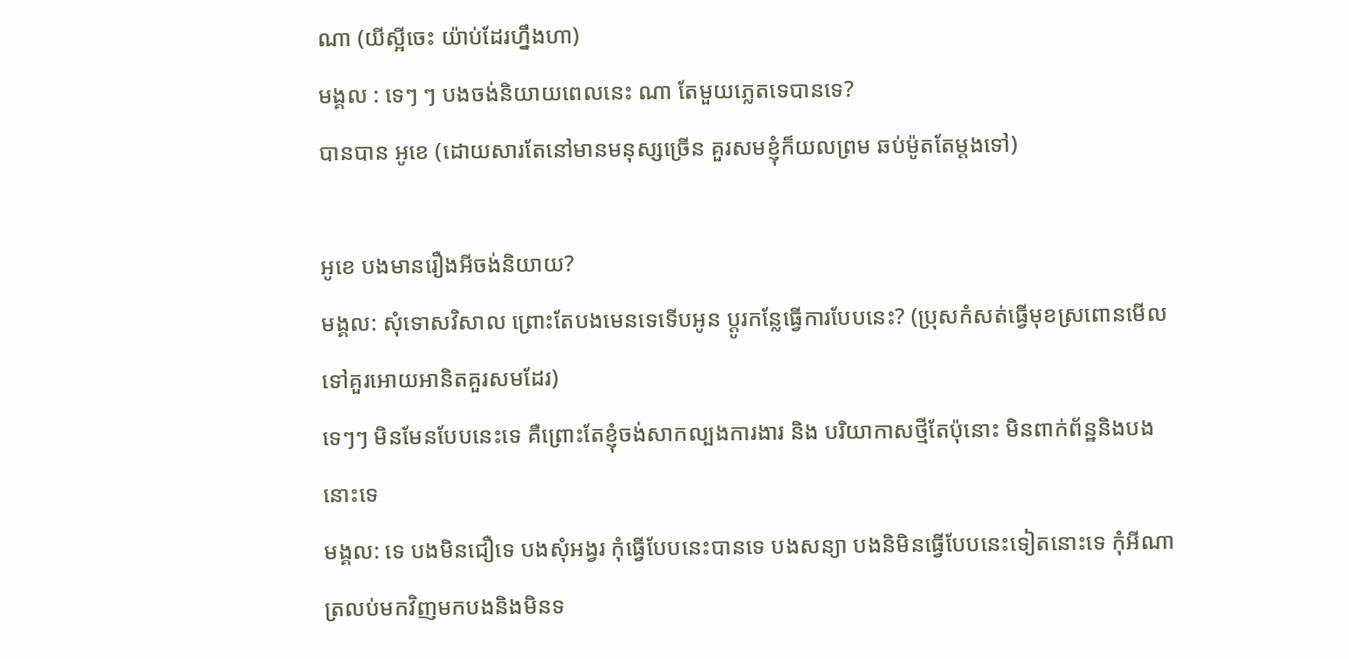ណា (យីស្អីចេះ យ៉ាប់ដែរហ្នឹងហា)
មង្គល : ទេៗ ៗ បងចង់និយាយពេលនេះ ណា តែមួយភ្លេតទេបានទេ?
បានបាន អូខេ (ដោយសារតែនៅមានមនុស្សច្រើន គួរសមខ្ញុំក៏យលព្រម ឆប់ម៉ូតតែម្តងទៅ)

អូខេ បងមានរឿងអីចង់និយាយ?
មង្គល: សុំទោសវិសាល ព្រោះតែបងមេនទេទើបអូន ប្តូរកន្លែធ្វើការបែបនេះ? (ប្រុសកំសត់ធ្វើមុខស្រពោនមើលទៅគួរអោយអានិតគួរសមដែរ)
ទេៗៗ មិនមែនបែបនេះទេ គឺព្រោះតែខ្ញុំចង់សាកល្បងការងារ និង បរិយាកាសថ្មីតែប៉ុនោះ មិនពាក់ព័ន្ឋនិងបងនោះទេ
មង្គល: ទេ បងមិនជឿទេ បងសុំអង្វរ កុំធ្វើបែបនេះបានទេ បងសន្យា បងនិមិនធ្វើបែបនេះទៀតនោះទេ កុំអីណា ត្រលប់មកវិញមកបងនិងមិនទ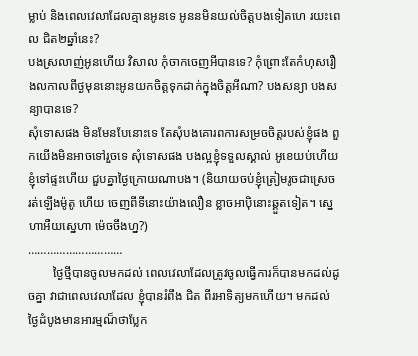ម្លាប់ និងពេលវេលាដែលគ្មានអូនទេ អូននមិនយល់ចិត្តបងទៀតហេ រយះពេល ជិត២ឆ្នាំនេះ?
បងស្រលាញ់អូនហើយ វិសាល កុំចាកចេញអីបានទេ? កុំព្រោះតែកំហុសរឿងលកាលពីថ្ងមុននោះអូនយកចិត្តទុកដាក់ក្នុងចិត្តអីណា? បងសន្យា បងសន្យាបានទេ?
សុំទោសផង មិនមែនបែនោះទេ តែសុំបងគោរពការសម្រចចិត្តរបស់ខ្ញុំផង ពួកយើងមិនអាចទៅរួចទេ សុំទោសផង បងល្អខ្ញុំទទួលស្គាល់ អូខេយប់ហើយ ខ្ញុំទៅផ្ទះហើយ ជួបគ្នាថ្ងៃក្រោយណាបង។ (និយាយចប់ខ្ញុំត្រៀមរូចជាស្រេច រត់ឡើងម៉ូតូ ហើយ ចេញពីទីនោះយ៉ាងលឿន ខ្លាចអាប៉ិនោះឆ្គួតទៀត។ ស្នេហាអឺយស្នេហា ម៉េចចឹងហ្ន?)
…………………………
        ថ្ងៃថ្មីបានចូលមកដល់ ពេលវេលាដែលត្រូវចូលធ្វើការក៏បានមកដល់ដូចគ្នា វាជាពេលវេលាដែល ខ្ញុំបានរំពឹង ជិត ពីរអាទិត្យមកហើយ។ មកដល់ថ្ងៃដំបូងមានអារម្មណ៏ថាប្លែក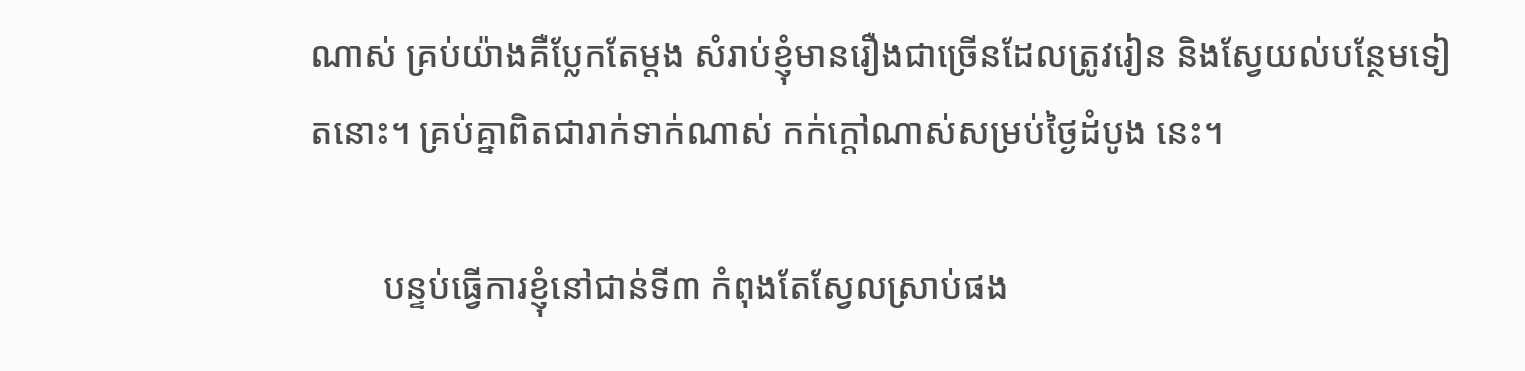ណាស់ គ្រប់យ៉ាងគឺប្លែកតែម្តង សំរាប់ខ្ញុំមានរឿងជាច្រើនដែលត្រូវរៀន និងស្វែយល់បន្ថែមទៀតនោះ។ គ្រប់គ្នាពិតជារាក់ទាក់ណាស់ កក់ក្តៅណាស់សម្រប់ថ្ងៃដំបូង នេះ។

        បន្ទប់ធ្វើការខ្ញុំនៅជាន់ទី៣ កំពុងតែស្វែលស្រាប់ផង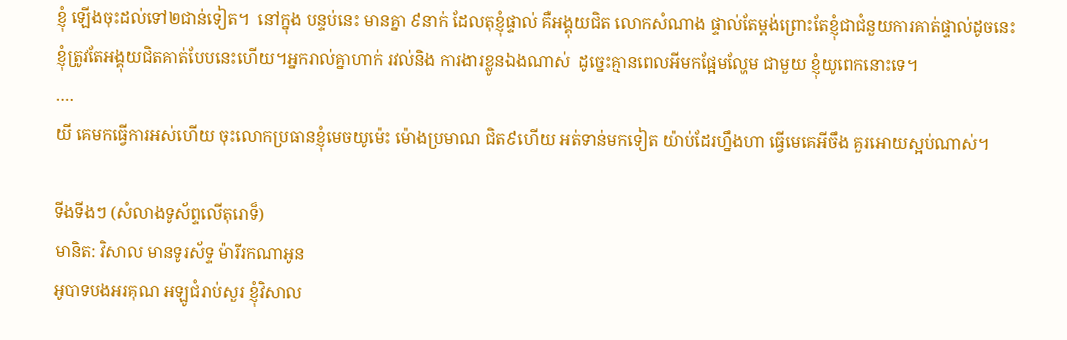ខ្ញុំ ឡើងចុះដល់ទៅ២ជាន់ទៀត។  នៅក្នុង បន្ទប់នេះ មានគ្នា ៩នាក់ ដែលតុខ្ញុំផ្ទាល់ គឺអង្គុយជិត លោកសំណាង ផ្ទាល់តែម្តង់ព្រោះតែខ្ញុំជាជំនួយការគាត់ផ្ទាល់ដូចនេះខ្ញុំត្រូវតែអង្គុយជិតគាត់បែបនេះហើយ។អ្នករាល់គ្នាហាក់ រវល់និង ការងារខ្លូនឯងណាស់  ដូច្នេះគ្មានពេលអីមកផ្អែមល្ហែម ជាមួយ ខ្ញុំយូពេកនោះទេ។
….
យី គេមកធ្វើការអស់ហើយ ចុះលោកប្រធានខ្ញុំមេចយូម៉េះ ម៉ោងប្រមាណ ជិត៩ហើយ អត់ទាន់មកទៀត យ៉ាប់ដែរហ្នឹងហា ធ្វើមេគេអីចឹង គួរអោយស្អប់ណាស់។

ទីងទីងៗ (សំលាងទូស័ព្ទលើតុរោទ៏)
មានិត: វិសាល មានទូរស័ទ្ទ ម៉ារីរកណាអូន
អូបាទបងអរគុណ អឡូជំរាប់សួរ ខ្ញុំវិសាល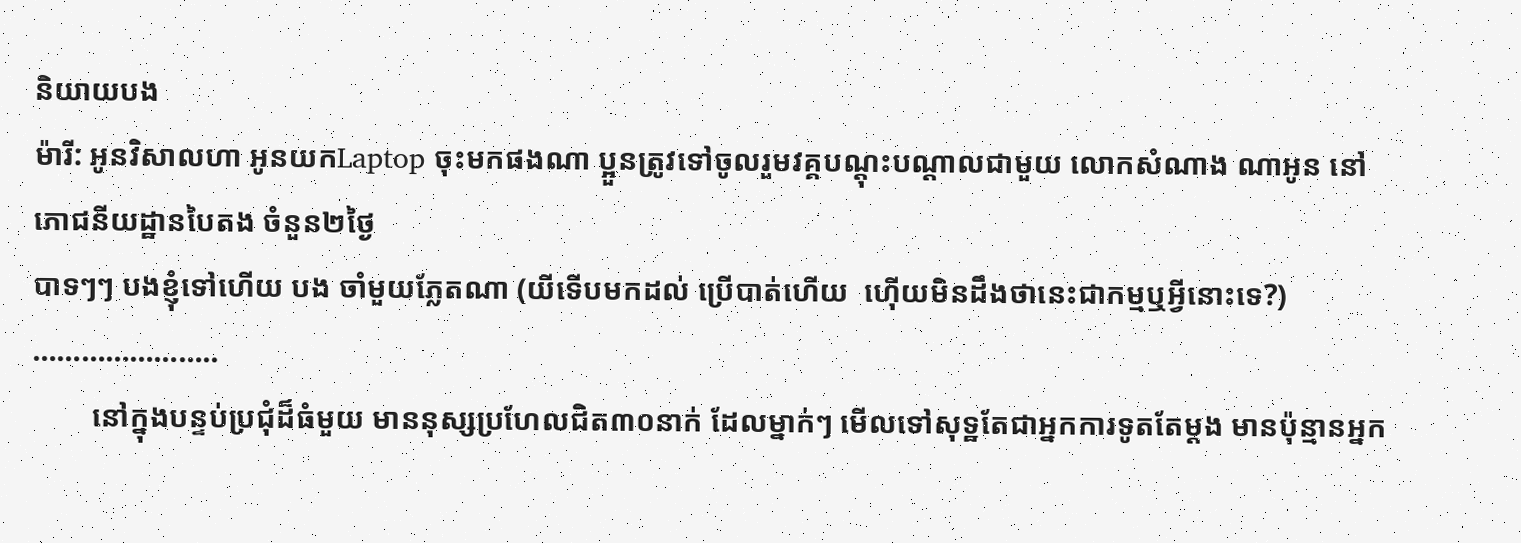និយាយបង
ម៉ារី: អូនវិសាលហា អូនយកLaptop ចុះមកផងណា ប្អួនត្រូវទៅចូលរួមវគ្គបណ្តុះបណ្តាលជាមួយ លោកសំណាង ណាអូន នៅ ភោជនីយដ្ឋានបៃតង ចំនួន២ថ្ងៃ
បាទៗៗ បងខ្ញុំទៅហើយ បង ចាំមួយភ្លែតណា (យីទើបមកដល់ ប្រើបាត់ហើយ  ហ៊ើយមិនដឹងថានេះជាកម្មឬអ្វីនោះទេ?)
…………………..
        នៅក្នុងបន្ទប់ប្រជុំដ៏ធំមួយ មាននុស្សប្រហែលជិត៣០នាក់ ដែលម្នាក់ៗ មើលទៅសុទ្ឋតែជាអ្នកការទូតតែម្តង មានប៉ុន្មានអ្នក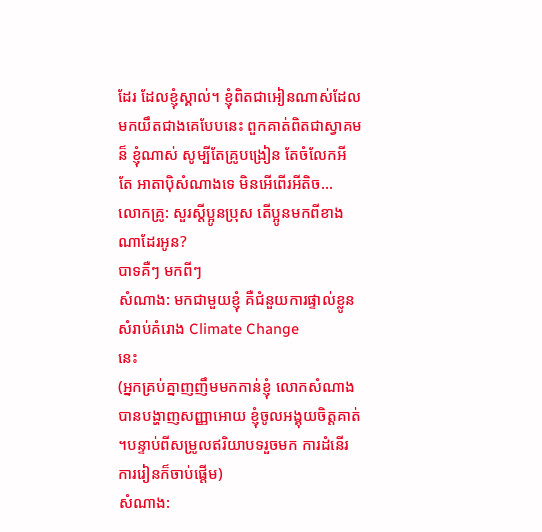ដែរ ដែលខ្ញុំស្គាល់។ ខ្ញុំពិតជាអៀនណាស់ដែលមកយឹតជាងគេបែបនេះ ពួកគាត់ពិតជាស្វាគមន៏ ខ្ញុំណាស់ សូម្បីតែគ្រូបង្រៀន តែចំលែកអី តែ អាតាប៉ិសំណាងទេ មិនអើពើរអីតិច...
លោកគ្រូ: សួរស្តីប្អូនប្រុស តើប្អូនមកពីខាងណាដែរអូន?
បាទគឺៗ មកពីៗ
សំណាង: មកជាមួយខ្ញុំ គឺជំនួយការផ្ទាល់ខ្លូន សំរាប់គំរោង Climate Change
នេះ
(អ្នកគ្រប់គ្នាញញឹមមកកាន់ខ្ញុំ លោកសំណាងបានបង្ហាញសញ្ញាអោយ ខ្ញុំចូលអង្គុយចិត្តគាត់ ។បន្ទាប់ពីសម្រូលឥរិយាបទរួចមក ការដំនើរការរៀនក៏ចាប់ផ្តើម)
សំណាង: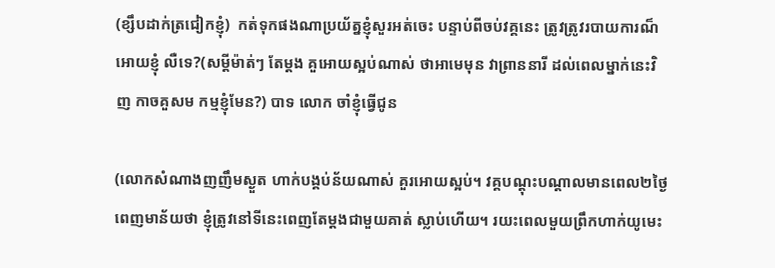(ខ្សឹបដាក់ត្រជៀកខ្ញុំ)  កត់ទុកផងណាប្រយ័ត្នខ្ញុំសួរអត់ចេះ បន្ទាប់ពីចប់វគ្គនេះ ត្រូវត្រូវរបាយការណ៏អោយខ្ញុំ លឺទេ?(សម្តីម៉ាត់ៗ តែម្តង គួអោយស្អប់ណាស់ ថាអាមេមុន វាព្រាននារី ដល់ពេលម្នាក់នេះវិញ កាចគួសម កម្មខ្ញុំមែន?) បាទ លោក ចាំខ្ញុំធ្វើជូន

(លោកសំណាងញញឹមស្ងួត ហាក់បង្គប់ន័យណាស់ គួរអោយស្អប់។ វគ្គបណ្តុះបណ្តាលមានពេល២ថ្ងៃពេញមាន័យថា ខ្ញុំត្រូវនៅទីនេះពេញតែម្តងជាមួយគាត់ ស្លាប់ហើយ។ រយះពេលមួយព្រឹកហាក់យូមេះ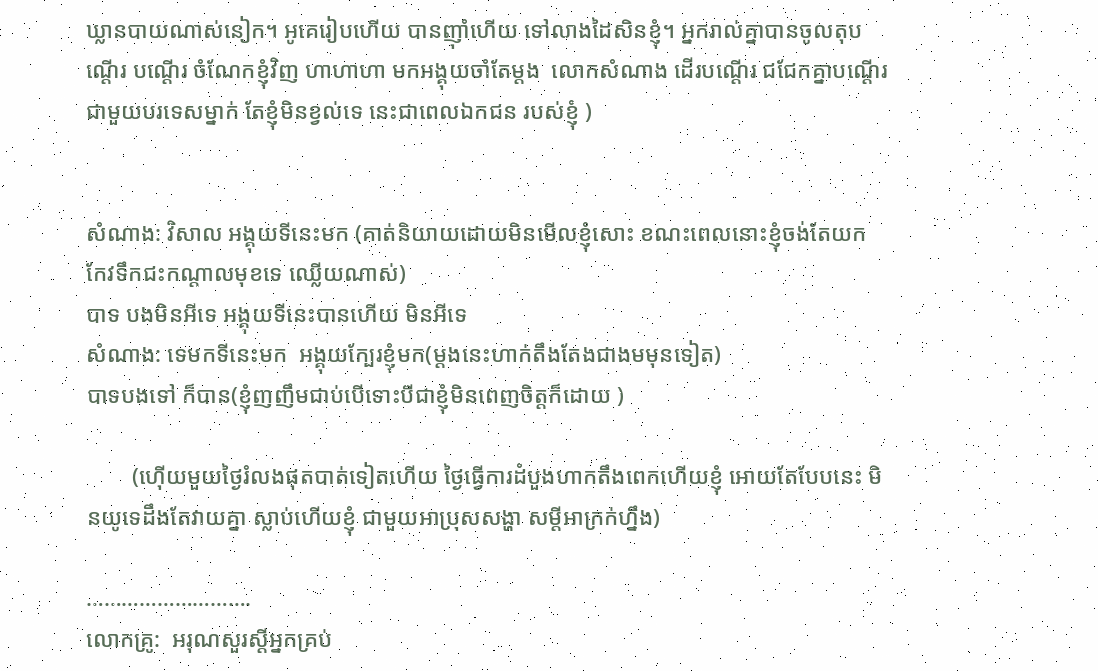ឃ្លានបាយណាស់នៀក។ អូគេរៀបហើយ បានញ៉ាំហើយ ទៅលាងដៃសិនខ្ញុំ។ អ្នករាល់គ្នាបានចូលតុបណ្តើរ បណ្តើរ ចំណែកខ្ញុំវិញ ហាហាហា មកអង្គុយចាំតែម្តង  លោកសំណាង ដើរបណ្តើរ ជជែកគ្នាបណ្តើរ ជាមួយបរទេសម្នាក់ តែខ្ញុំមិនខ្វល់ទេ នេះជាពេលឯកជន របស់ខ្ញុំ )


សំណាង: វិសាល អង្គុយទីនេះមក (គាត់និយាយដោយមិនមើលខ្ញុំសោះ ខណះពេលនោះខ្ញុំចង់តែយក កែវទឹកជះកណ្តាលមុខទេ ឈ្លើយណាស់)
បាទ បងមិនអីទេ អង្គុយទីនេះបានហើយ មិនអីទេ
សំណាង: ទេមកទីនេះមក  អង្គុយក្បែរខ្ញុំមក(ម្តងនេះហាក់តឹងតែងជាងមមុនទៀត)
បាទបងទៅ ក៏បាន(ខ្ញុំញញឹមជាប់បើទោះបីជាខ្ញុំមិនពេញចិត្តក៏ដោយ )

        (ហ៊ើយមួយថ្ងៃរំលងផុតបាត់ទៀតហើយ ថ្ងៃធ្វើការដំបួងហាកតឹងពេកហើយខ្ញុំ អោយតែបែបនេះ មិនយូទេដឹងតែវាយគ្នា ស្លាប់ហើយខ្ញុំ ជាមួយអាប្រុសសង្ហា សម្តីអាក្រក់ហ្នឹង)

……………………….
លោកគ្រូ:  អរុណសួរស្តីអ្នកគ្រប់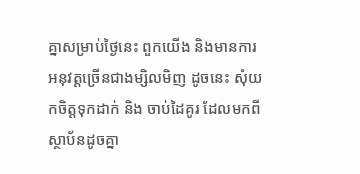គ្នាសម្រាប់ថ្ងៃនេះ ពួកយើង និងមានការអនុវត្តច្រើនជាងម្សិលមិញ ដូចនេះ សុំយកចិត្តទុកដាក់ និង ចាប់ដៃគូរ ដែលមកពី ស្ថាប័នដូចគ្នា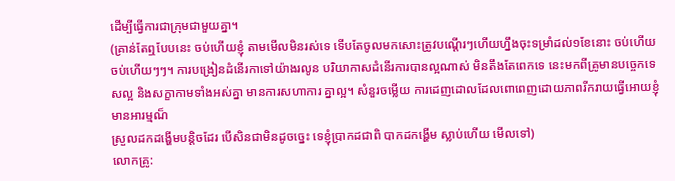ដើម្បីធ្វើការជាក្រុមជាមួយគ្នា។
(គ្រាន់តែឮបែបនេះ ចប់ហើយខ្ញុំ តាមមើលមិនរស់ទេ ទើបតែចូលមកសោះត្រូវបណ្តើរៗហើយហ្នឹងចុះទម្រាំដល់១ខែនោះ ចប់ហើយ ចប់ហើយៗៗ។ ការបង្រៀនដំនើរកាទៅយ៉ាងរលូន បរិយាកាសដំនើរការបានល្អណាស់ មិនតឹងតែពេកទេ នេះមកពីគ្រូមានបច្ចេកទេសល្អ និងសក្ខាកាមទាំងអស់គ្នា មានការសហាការ គ្នាល្អ។ សំនួរចម្លើយ ការដេញដោលដែលពោពេញដោយភាពរីករាយធ្វើអោយខ្ញុំមានអារម្មណ៏
ស្រួលដកដង្ហើមបន្តិចដែរ បើសិនជាមិនដូចច្នេះ ទេខ្ញុំប្រាកដជាពិ បាកដកង្ហើម ស្លាប់ហើយ មើលទៅ)
លោកគ្រូ: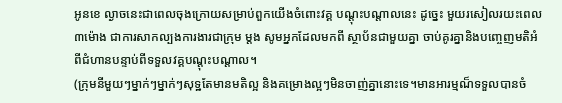អូនខេ ល្ងាចនេះជាពេលចុងក្រោយសម្រាប់ពួកយើងចំពោះវគ្គ បណ្តុះបណ្តាលនេះ ដូច្នេះ មួយរសៀលរយះពេល៣ម៉ោង ជាការសាកល្បងការងារជាក្រុម ម្តង សូមអ្នកដែលមកពី ស្ថាប័នជាមួយគ្នា ចាប់គូរគ្នានិងបញ្ចេញមតិអំពីជំហានបន្ទាប់ពីទទួលវគ្គបណ្តុះបណ្តាល។
(ក្រុមនីមួយៗម្នាក់ៗម្នាក់ៗសុទ្ឋតែមានមតិល្អ និងគម្រោងល្អៗមិនចាញ់គ្នានោះទេ។មានអារម្មណ៏ទទួលបានចំ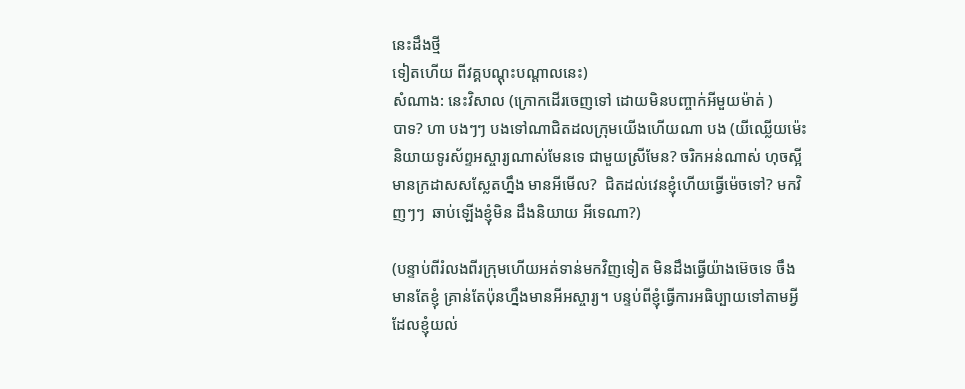នេះដឹងថ្មី
ទៀតហើយ ពីវគ្គបណ្តុះបណ្តាលនេះ)
សំណាង: នេះវិសាល (ក្រោកដើរចេញទៅ ដោយមិនបញ្ចាក់អីមួយម៉ាត់ )
បាទ? ហា បងៗៗ បងទៅណាជិតដលក្រុមយើងហើយណា បង (យីឈ្លើយម៉េះ និយាយទូរស័ព្ទអស្ចារ្យណាស់មែនទេ ជាមួយស្រីមែន? ចរិកអន់ណាស់ ហុចស្អី មានក្រដាសសស្លែតហ្នឹង មានអីមើល?  ជិតដល់វេនខ្ញុំហើយធ្វើម៉េចទៅ? មកវិញៗៗ  ឆាប់ឡើងខ្ញុំមិន ដឹងនិយាយ អីទេណា?)

(បន្ទាប់ពីរំលងពីរក្រុមហើយអត់ទាន់មកវិញទៀត មិនដឹងធ្វើយ៉ាងម៊េចទេ ចឹងមានតែខ្ញុំ គ្រាន់តែប៉ុនហ្នឹងមានអីអស្ចារ្យ។ បន្ទប់ពីខ្ញុំធ្វើការអធិប្បាយទៅតាមអ្វីដែលខ្ញុំយល់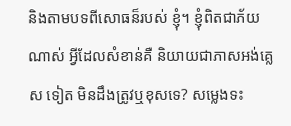និងតាមបទពីសោធន៏របស់ ខ្ញុំ។ ខ្ញុំពិតជាភ័យណាស់ អ្វីដែលសំខាន់គឺ និយាយជាភាសអង់គ្លេស ទៀត មិនដឹងត្រូវឬខុសទេ? សម្លេងទះ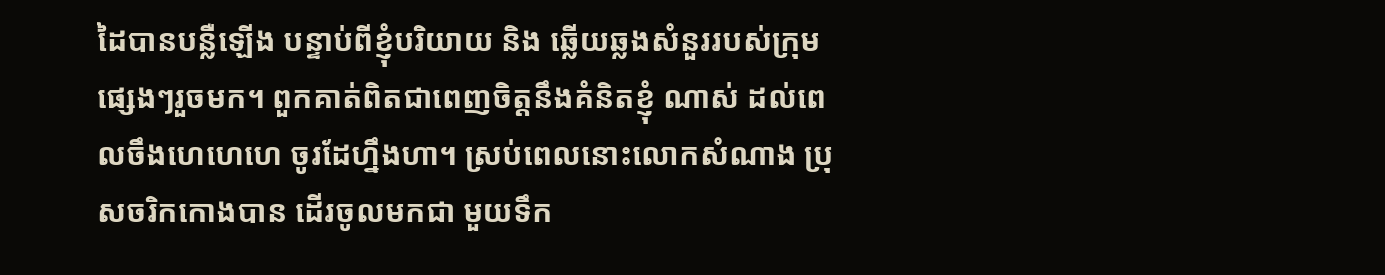ដៃបានបន្លឺឡើង បន្ទាប់ពីខ្ញុំបរិយាយ និង ឆ្លើយឆ្លងសំនួររបស់ក្រុមផ្សេងៗរួចមក។ ពួកគាត់ពិតជាពេញចិត្តនឹងគំនិតខ្ញុំ ណាស់ ដល់ពេលចឹងហេហេហេ ចូរដែហ្នឹងហា។ ស្រប់ពេលនោះលោកសំណាង ប្រុសចរិកកោងបាន ដើរចូលមកជា មួយទឹក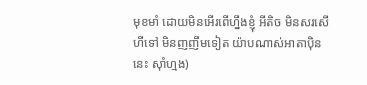មុខមាំ ដោយមិនអើរពើហ្នឹងខ្ញុំ អីតិច មិនសរសើហីទៅ មិនញញឹមទៀត យ៉ាបណាស់អាតាប៉ិននេះ ស៊ាំហ្មង)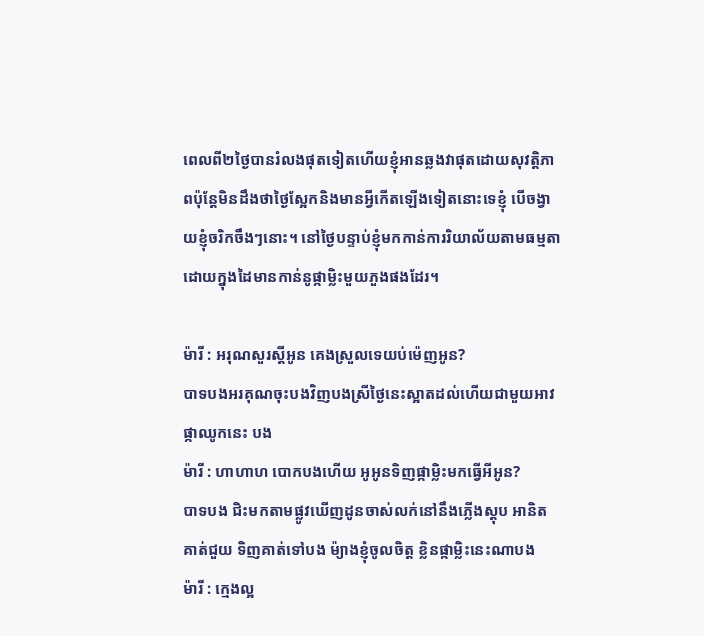ពេលពី២ថ្ងៃបានរំលងផុតទៀតហើយខ្ញុំអានឆ្លងវាផុតដោយសុវត្តិភាពប៉ុន្តែមិនដឹងថាថ្ងៃស្អែកនិងមានអ្វីកើតឡើងទៀតនោះទេខ្ញុំ បើចង្វាយខ្ញុំចរិកចឹងៗនោះ។ នៅថ្ងៃបន្ទាប់ខ្ញុំមកកាន់ការរិយាល័យតាមធម្មតា  ដោយក្នុងដៃមានកាន់នូផ្កាម្លិះមួយភួងផងដែរ។

ម៉ារី : អរុណសួរស្តីអូន គេងស្រួលទេយប់ម៉េញអូន?
បាទបងអរគុណចុះបងវិញបងស្រីថ្ងៃនេះស្អាតដល់ហើយជាមួយអាវ ផ្កាឈូកនេះ បង
ម៉ារី : ហាហាហ បោកបងហើយ អូអូនទិញផ្កាម្លិះមកធ្វើអីអូន?
បាទបង ជិះមកតាមផ្លូវឃើញដូនចាស់លក់នៅនឹងភ្លើងស្តុប អានិតគាត់ជួយ ទិញគាត់ទៅបង ម៉្យាងខ្ញុំចូលចិត្ត ខ្លិនផ្កាម្លិះនេះណាបង
ម៉ារី : ក្មេងល្អ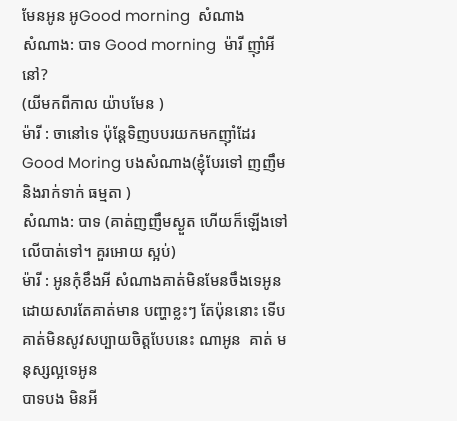មែនអូន អូGood morning  សំណាង
សំណាង: បាទ Good morning  ម៉ារី ញ៉ាំអីនៅ?
(យីមកពីកាល យ៉ាបមែន )
ម៉ារី : ចានៅទេ ប៉ុន្តែទិញបបរយកមកញ៉ាំដែរ
Good Moring បងសំណាង(ខ្ញុំបែរទៅ ញញឹម និងរាក់ទាក់ ធម្មតា )
សំណាង: បាទ (គាត់ញញឹមស្ងួត ហើយក៏ឡើងទៅលើបាត់ទៅ។ គួរអោយ ស្អប់)
ម៉ារី : អូនកុំខឹងអី សំណាងគាត់មិនមែនចឹងទេអូន ដោយសារតែគាត់មាន បញ្ហាខ្លះៗ តែប៉ុននោះ ទើបគាត់មិនសូវសប្បាយចិត្តបែបនេះ ណាអូន  គាត់ មនុស្សល្អទេអូន
បាទបង មិនអី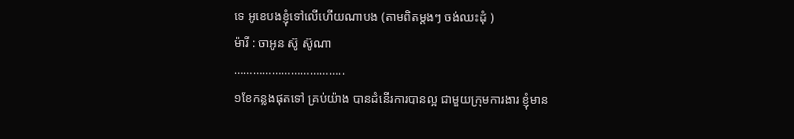ទេ អូខេបងខ្ញុំទៅលើហើយណាបង (តាមពិតម្តងៗ ចង់ឈះដុំ )
ម៉ារី : ចាអូន ស៊ូ ស៊ូណា
……………………………..
១ខែកន្លងផុតទៅ គ្រប់យ៉ាង បានដំនើរការបានល្អ ជាមួយក្រុមការងារ ខ្ញុំមាន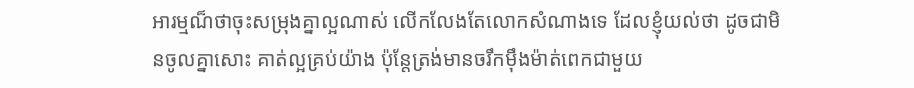អារម្មណ៏ថាចុះសម្រុងគ្នាល្អណាស់ លើកលែងតែលោកសំណាងទេ ដែលខ្ញុំយល់ថា ដូចជាមិនចូលគ្នាសោះ គាត់ល្អគ្រប់យ៉ាង ប៉ុន្តែត្រង់មានចរឹកម៉ឹងម៉ាត់ពេកជាមួយ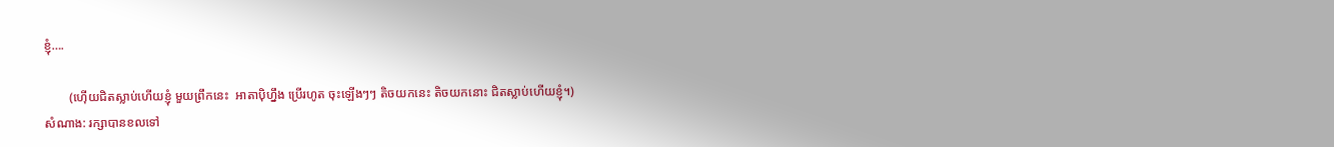ខ្ញុំ….

        (ហ៊ើយជិតស្លាប់ហើយខ្ញុំ មួយព្រឹកនេះ  អាតាប៉ិហ្នឹង ប្រើរហូត ចុះឡើងៗៗ តិចយកនេះ តិចយកនោះ ជិតស្លាប់ហើយខ្ញុំ។)
សំណាង: រក្សាបានខលទៅ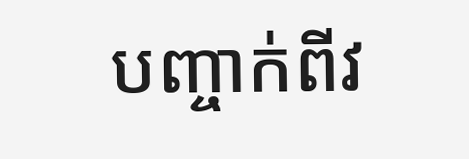បញ្ចាក់ពីវ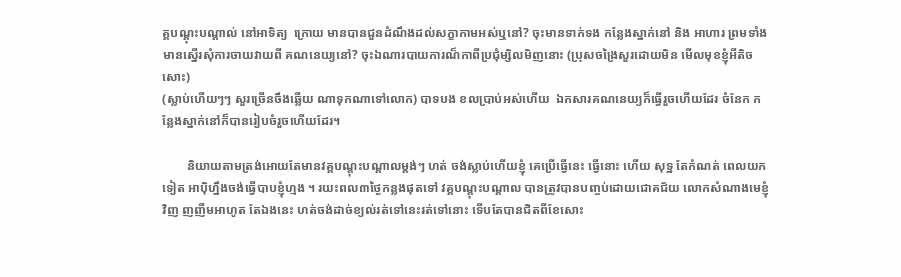គ្គបណ្តុះបណ្តាល់ នៅអាទិត្យ  ក្រោយ មានបានជួនដំណឹងដល់សក្ខាកាមអស់ឬនៅ? ចុះមានទាក់ទង កន្លែងស្នាក់នៅ និង អាហារ ព្រមទាំង មានស្នើរសុំការចាយវាយពី គណនេយ្យនៅ? ចុះឯណារបាយការណ៏កាពីប្រជុំម្សិលមិញនោះ (ប្រុសចង្រៃសួរដោយមិន មើលមុខខ្ញុំអីតិចសោះ)
(ស្លាប់ហើយៗៗ សួរច្រើនចឹងឆ្លើយ ណាទុកណាទៅលោក) បាទបង ខលប្រាប់អស់ហើយ  ឯកសារគណនេយ្យក៏ធ្វើរួចហើយដែរ ចំនែក កន្លែងស្នាក់នៅក៏បានរៀបចំរួចហើយដែរ។

        និយាយតាមត្រង់អោយតែមានវគ្គបណ្តុះបណ្តាលម្តង់ៗ ហត់ ចង់ស្លាប់ហើយខ្ញុំ គេប្រើធ្វើនេះ ធ្វើនោះ ហើយ សុទ្ឋ តែកំណត់ ពេលយកទៀត អាប៉ិហ្នឹងចង់ធ្វើបាបខ្ញុំហ្មង ។ រយះពល៣ថ្ងៃកន្លងផុតទៅ វគ្គបណ្តុះបណ្តាល បានត្រូវបានបញ្ចប់ដោយជោគជ័យ លោកសំណាងមេខ្ញុំ វិញ ញញឺមអាហូត តែឯងនេះ ហត់ចង់ដាច់ខ្យល់រត់ទៅនេះរត់ទៅនោះ ទើបតែបានជិតពីខែសោះ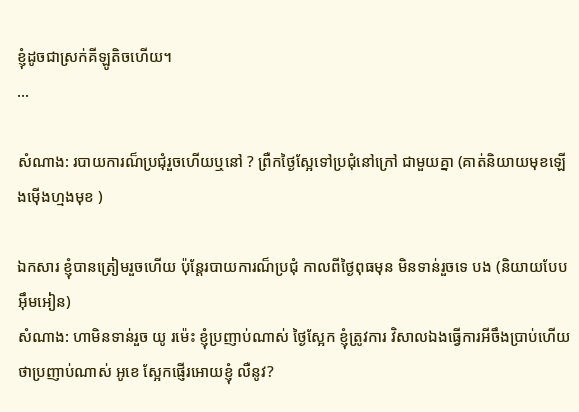ខ្ញុំដូចជាស្រក់គីឡូតិចហើយ។
...

សំណាង: របាយការណ៏ប្រជុំរួចហើយឬនៅ ? ព្រឺកថ្ងៃស្អែទៅប្រជុំនៅក្រៅ ជាមួយគ្នា (គាត់និយាយមុខឡើងម៉ើងហ្មងមុខ )

ឯកសារ ខ្ញុំបានត្រៀមរួចហើយ ប៉ុន្តែរបាយការណ៏ប្រជុំ កាលពីថ្ងៃពុធមុន មិនទាន់រួចទេ បង (និយាយបែបអ៊ឹមអៀន)
សំណាង: ហាមិនទាន់រួច យូ រម៉េះ ខ្ញុំប្រញាប់ណាស់ ថ្ងៃស្អែក ខ្ញុំត្រូវការ វិសាលឯងធ្វើការអីចឹងប្រាប់ហើយថាប្រញាប់ណាស់ អូខេ ស្អែកផ្ញើរអោយខ្ញុំ លឺនូវ?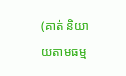(គាត់ និយាយតាមធម្ម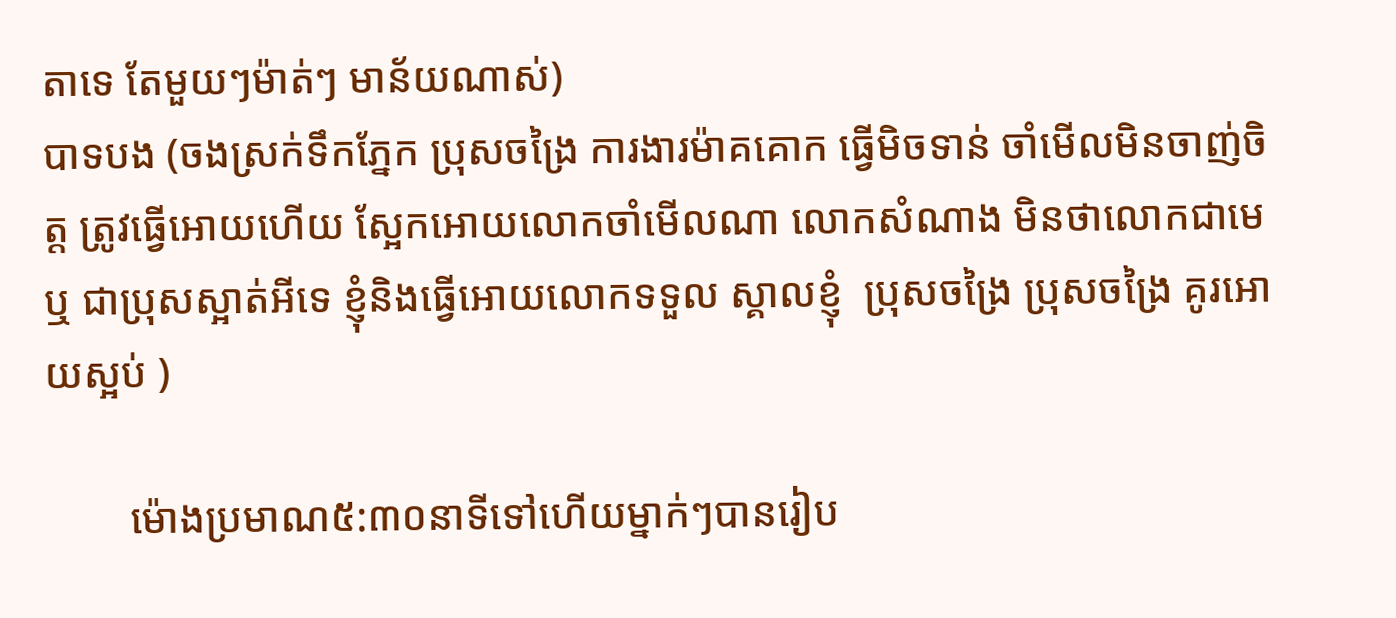តាទេ តែមួយៗម៉ាត់ៗ មាន័យណាស់)
បាទបង (ចងស្រក់ទឹកភ្នែក ប្រុសចង្រៃ ការងារម៉ាគគោក ធ្វើមិចទាន់ ចាំមើលមិនចាញ់ចិត្ត ត្រូវធ្វើអោយហើយ ស្អែកអោយលោកចាំមើលណា លោកសំណាង មិនថាលោកជាមេ ឬ ជាប្រុសស្អាត់អីទេ ខ្ញុំនិងធ្វើអោយលោកទទួល ស្គាលខ្ញុំ  ប្រុសចង្រៃ ប្រុសចង្រៃ គូរអោយស្អប់ )

        ម៉ោងប្រមាណ៥:៣០នាទីទៅហើយម្នាក់ៗបានរៀប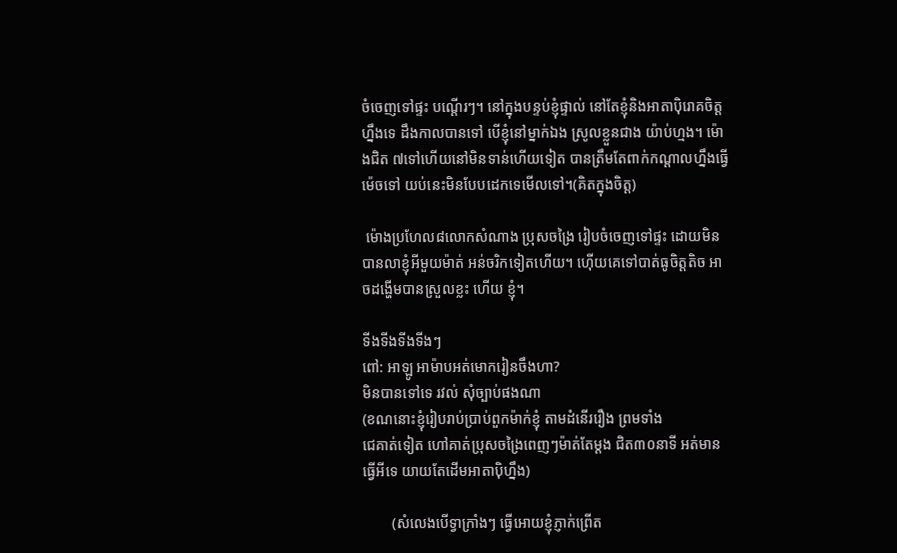ចំចេញទៅផ្ទះ បណ្តើរៗ។ នៅក្នុងបន្ទប់ខ្ញុំផ្ទាល់ នៅតែខ្ញុំនិងអាតាប៉ិរោគចិត្តហ្នឹងទេ ដឹងកាលបានទៅ បើខ្ញុំនៅម្នាក់ឯង ស្រូលខ្លួនជាង យ៉ាប់ហ្មង។ ម៉ោងជិត ៧ទៅហើយនៅមិនទាន់ហើយទៀត បានត្រឹមតែពាក់កណ្តាលហ្នឹងធ្វើម៉េចទៅ យប់នេះមិនបែបដេកទេមើលទៅ។(គិតក្នុងចិត្ត)

 ម៉ោងប្រហែល៨លោកសំណាង ប្រុសចង្រៃ រៀបចំចេញទៅផ្ទះ ដោយមិន បានលាខ្ញុំអីមួយម៉ាត់ អន់ចរិកទៀតហើយ។ ហ៊ើយគេទៅបាត់ធូចិត្តតិច អាចដង្ហើមបានស្រួលខ្លះ ហើយ ខ្ញុំ។

ទីងទីងទីងទីងៗ
ពៅ: អាឡូ អាម៉ាបអត់មោករៀនចឹងហា?
មិនបានទៅទេ រវល់ សុំច្បាប់ផងណា
(ខណនោះខ្ញុំរៀបរាប់ប្រាប់ពួកម៉ាក់ខ្ញុំ តាមដំនើររឿង ព្រមទាំង
ជេគាត់ទៀត ហៅគាត់ប្រុសចង្រៃពេញៗម៉ាត់តែម្តង ជិត៣០នាទី អត់មានធ្វើអីទេ យាយតែដើមអាតាប៉ិហ្នឹង)

        (សំលេងបើទ្វាក្រាំងៗ ធ្វើអោយខ្ញុំភ្ញាក់ព្រើត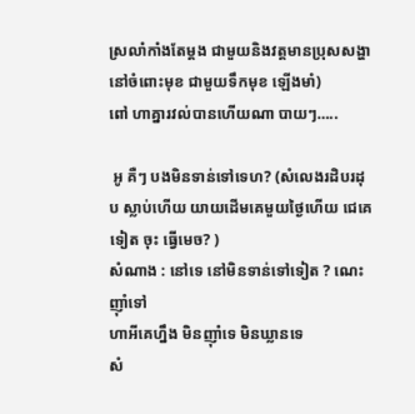ស្រលាំកាំងតែម្តង ជាមួយនិងវត្តមានប្រុសសង្ហា នៅចំពោះមុខ ជាមួយទឹកមុខ ឡើងមាំ)
ពៅ ហាគ្នារវល់បានហើយណា បាយៗ…..

 អូ គឺៗ បងមិនទាន់ទៅទេហ? (សំលេងរដិបរដុប ស្លាប់ហើយ យាយដើមគេមួយថ្ងៃហើយ ជេគេទៀត ចុះ ធ្វើមេច? )
សំណាង : នៅទេ នៅមិនទាន់ទៅទៀត ? ណេះ ញ៉ាំទៅ
ហាអីគេហ្នឹង មិនញ៉ាំទេ មិនឃ្លានទេ
សំ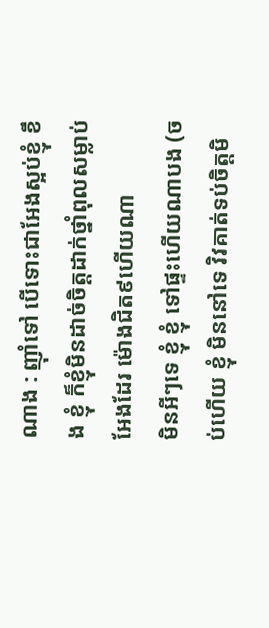ណាង : ញ៉ាំទៅ បើទោះជាអែងស្អប់ខ្ញុំ ខឹង ខ្ញុំ ក៏ខ្ញុំមិនដាច់ចិត្តដាក់ថ្នាំពុលសម្លាប់អែងដែរ ម៉ោងជិត៩ហើយណា
មិនអីៗទេ ខ្ញុំ ខ្ញុំ ទៅផ្ទះហើយណាបង (ចប់ហើយ ខ្ញុំ មិននៅទេ វិវគាត់ទប់ចិត្តមិ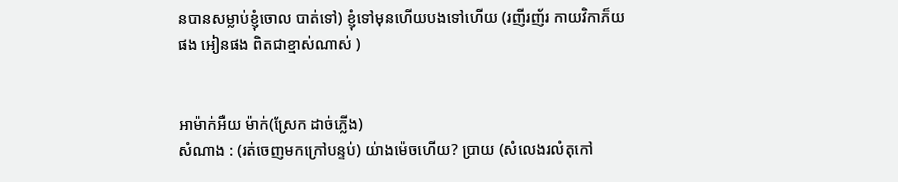នបានសម្លាប់ខ្ញុំចោល បាត់ទៅ) ខ្ញុំទៅមុនហើយបងទៅហើយ (រញីរញ័រ កាយវិកាភ៏យផង អៀនផង ពិតជាខ្មាស់ណាស់ )


អាម៉ាក់អឺយ ម៉ាក់(ស្រែក ដាច់ភ្លើង)
សំណាង : (រត់ចេញមកក្រៅបន្ទប់) យ់ាងម៉េចហើយ? ប្រាយ (សំលេងរលំតុកៅ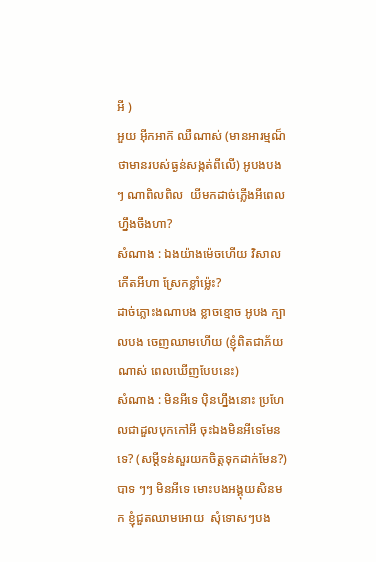អី )
អួយ អ៊ីកអាក៊ ឈឺណាស់ (មានអារម្មណ៏ថាមានរបស់ធ្ងន់សង្កត់ពីលើ) អូបងបងៗ ណាពិលពិល  យីមកដាច់ភ្លើងអីពេលហ្នឹងចឹងហា?
សំណាង : ឯងយ៉ាងម៉េចហើយ វិសាល កើតអីហា ស្រែកខ្លាំម៉្លេះ?
ដាច់ភ្លោះងណាបង ខ្លាចខ្មោច អូបង ក្បាលបង ចេញឈាមហើយ (ខ្ញុំពិតជាភ័យណាស់ ពេលឃើញបែបនេះ)
សំណាង : មិនអីទេ ប៉ិនហ្នឹងនោះ ប្រហែលជាដួលបុកកៅអី ចុះឯងមិនអីទេមែនទេ? (សម្តីទន់សួរយកចិត្តទុកដាក់មែន?)
បាទ ៗៗ មិនអីទេ មោះបងអង្គុយសិនមក ខ្ញុំជួតឈាមអោយ  សុំទោសៗបង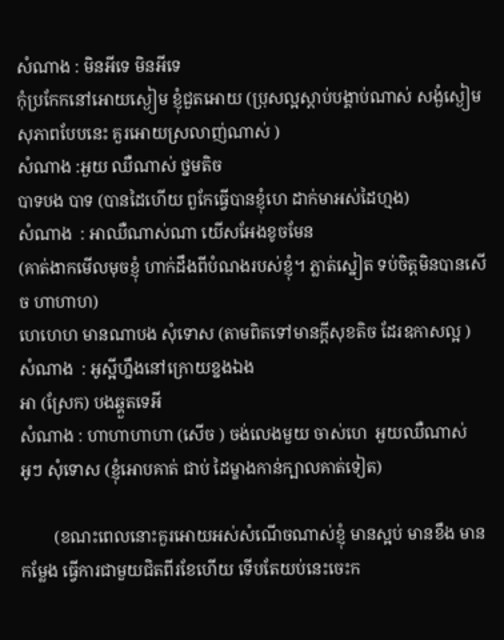សំណាង : មិនអីទេ មិនអីទេ
កុំប្រកែកនៅអោយស្ងៀម ខ្ញុំជួតអោយ (ប្រុសល្អស្តាប់បង្គាប់ណាស់ សង្ងំស្ងៀម សុភាពបែបនេះ គួរអោយស្រលាញ់ណាស់ )
សំណាង :អួយ ឈឺណាស់ ថ្នមតិច
បាទបង បាទ (បានដៃហើយ ពួកែធ្វើបានខ្ញុំហេ ដាក់មាអស់ដៃហ្មង)
សំណាង  : អាឈឺណាស់ណា យើសអែងខូចមែន
(គាត់ងាកមើលមុចខ្ញុំ ហាក់ដឹងពីបំណងរបស់ខ្ញុំ។ ភ្លាត់ស្នៀត ទប់ចិត្តមិនបានសើច ហាហាហ)
ហេហេហ មានណាបង សុំទោស (តាមពិតទៅមានក្តីសុខតិច ដែរឧកាសល្អ )
សំណាង  : អូស្អីហ្នឹងនៅក្រោយខ្នងឯង
អា (ស្រែក) បងឆ្គួតទេអី
សំណាង : ហាហាហាហា (សើច ) ចង់លេងមួយ ចាស់ហេ  អួយឈឺណាស់
អូៗ សុំទោស (ខ្ញុំអោបគាត់ ជាប់ ដៃម្ខាងកាន់ក្បាលគាត់ទៀត)

        (ខណះពេលនោះគួរអោយអស់សំណើចណាស់ខ្ញុំ មានស្អប់ មានខឹង មានកម្លែង ធ្វើការជាមួយជិតពីរខែហើយ ទើបតែយប់នេះចេះក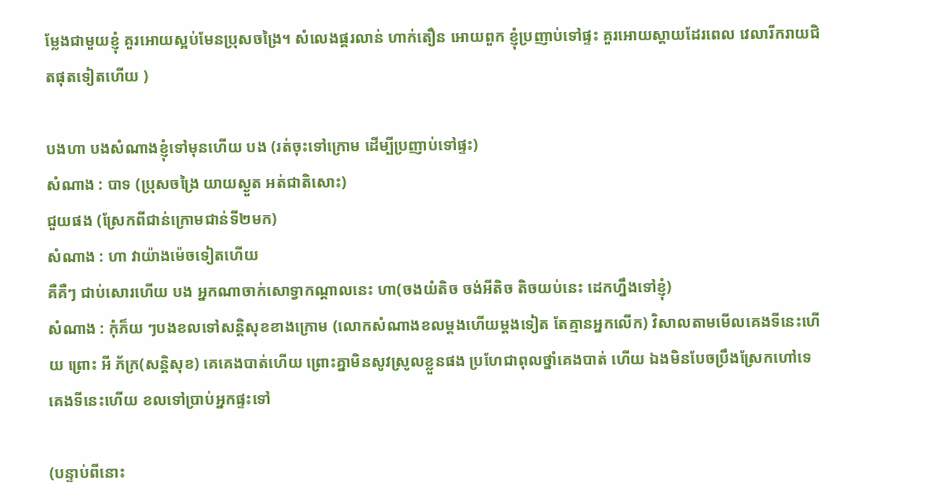ម្លែងជាមួយខ្ញុំ គួរអោយស្អប់មែនប្រុសចង្រៃ។ សំលេងផ្គរលាន់ ហាក់តឿន អោយពួក ខ្ញុំប្រញាប់ទៅផ្ទះ គួរអោយស្តាយដែរពេល វេលារីករាយជិតផុតទៀតហើយ )

បងហា បងសំណាងខ្ញុំទៅមុនហើយ បង (រត់ចុះទៅក្រោម ដើម្បីប្រញាប់ទៅផ្ទះ)
សំណាង : បាទ (ប្រុសចង្រៃ យាយស្ងួត អត់ជាតិសោះ)
ជួយផង (ស្រែកពីជាន់ក្រោមជាន់ទី២មក)
សំណាង : ហា វាយ៉ាងម៉េចទៀតហើយ
គឺគឺៗ ជាប់សោរហើយ បង អ្នកណាចាក់សោទ្វាកណ្តាលនេះ ហា(ចងយំតិច ចង់អីតិច តិចយប់នេះ ដេកហ្នឹងទៅខ្ញុំ)
សំណាង : កុំភ៏យ ៗបងខលទៅសន្តិសុខខាងក្រោម (លោកសំណាងខលម្តងហើយម្តងទៀត តែគ្មានអ្នកលើក) វិសាលតាមមើលគេងទីនេះហើយ ព្រោះ អី ភ័ក្រ(សន្តិសុខ) គេគេងបាត់ហើយ ព្រោះគ្នាមិនសូវស្រូលខ្លួនផង ប្រហែជាពុលថ្នាំគេងបាត់ ហើយ ឯងមិនបែចប្រឹងស្រែកហៅទេ គេងទីនេះហើយ ខលទៅប្រាប់អ្នកផ្ទះទៅ

(បន្ទាប់ពីនោះ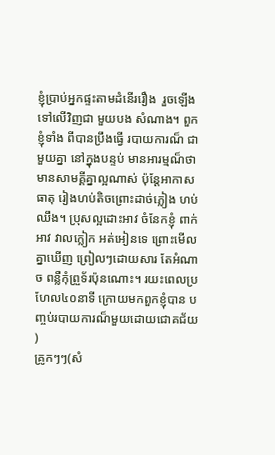ខ្ញុំប្រាប់អ្នកផ្ទះតាមដំនើររឿង  រួចឡើង ទៅលើវិញជា មួយបង សំណាង។ ពួកខ្ញុំទាំង ពីបានប្រឹងធ្វើ របាយការណ៏ ជាមួយគ្នា នៅក្នុងបន្ទប់ មានអារម្មណ៏ថា មានសាមគ្គីគ្នាល្អណាស់ ប៉ុន្តែអាកាសធាតុ រៀងហប់តិចព្រោះដាច់ភ្លៀង ហប់ឈឹង។ ប្រុសល្អដោះអាវ ចំនែកខ្ញុំ ពាក់អាវ វាលក្លៀក អត់អៀនទេ ព្រោះមើលគ្នាឃើញ ព្រៀលៗដោយសារ តែអំណាច ពន្លឺកុំព្រួទ័រប៉ុនណោះ។ រយះពេលប្រហែល៤០នាទី ក្រោយមកពួកខ្ញុំបាន បញ្ចប់របាយការណ៏មួយដោយជោគជ័យ )
គ្រូកៗៗ(សំ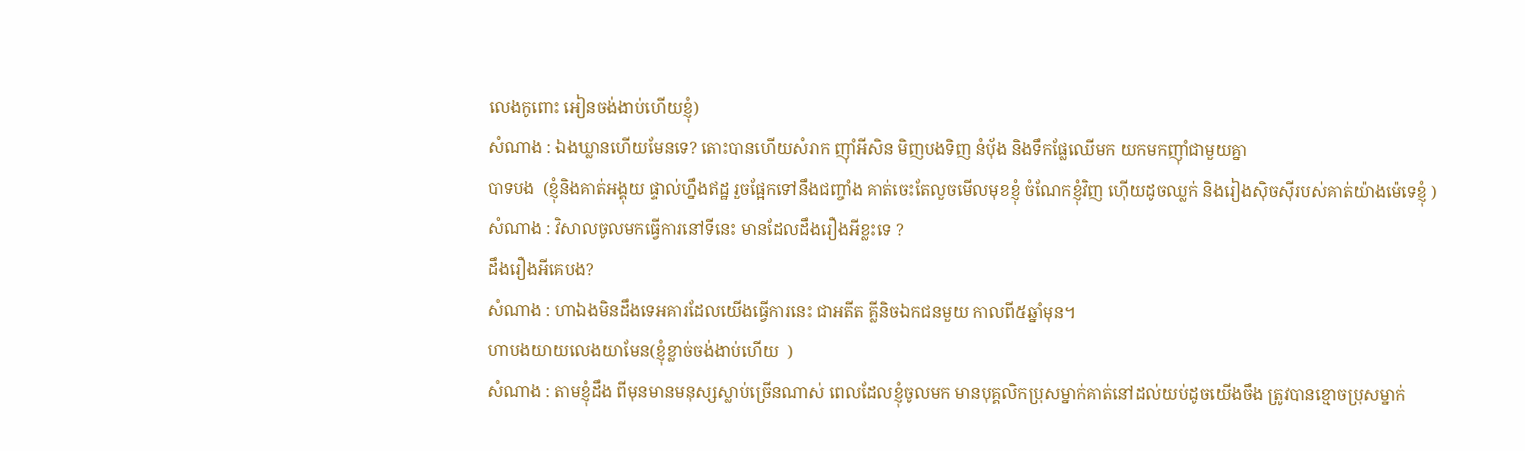លេងកូពោះ អៀនចង់ងាប់ហើយខ្ញុំ)
សំណាង : ឯងឃ្លានហើយមែនទេ? តោះបានហើយសំរាក ញ៉ាំអីសិន មិញបងទិញ នំបុ័ង និងទឹកផ្លែឈើមក យកមកញ៉ាំជាមួយគ្នា
បាទបង  (ខ្ញុំនិងគាត់អង្គុយ ផ្ទាល់ហ្នឹងឥដ្ឋ រួចផ្អែកទៅនឹងជញ្ចាំង គាត់ចេះតែលួចមើលមុខខ្ញុំ ចំណែកខ្ញុំវិញ ហ៊ើយដូចឈ្លក់ និងរៀងស៊ិចស៊ីរបស់គាត់យ៉ាងម៉េទេខ្ញុំ )
សំណាង : វិសាលចូលមកធ្វើការនៅទីនេះ មានដែលដឹងរឿងអីខ្លះទេ ?
ដឹងរឿងអីគេបង?
សំណាង : ហាឯងមិនដឹងទេអគារដែលយើងធ្វើការនេះ ជាអតីត គ្លីនិចឯកជនមួយ កាលពី៥ឆ្នាំមុន។
ហាបងយាយលេងយាមែន(ខ្ញុំខ្លាច់ចង់ងាប់ហើយ  )
សំណាង : តាមខ្ញុំដឹង ពីមុនមានមនុស្សស្លាប់ច្រើនណាស់ ពេលដែលខ្ញុំចូលមក មានបុគ្គលិកប្រុសម្នាក់គាត់នៅដល់យប់ដូចយើងចឹង ត្រូវបានខ្មោចប្រុសម្នាក់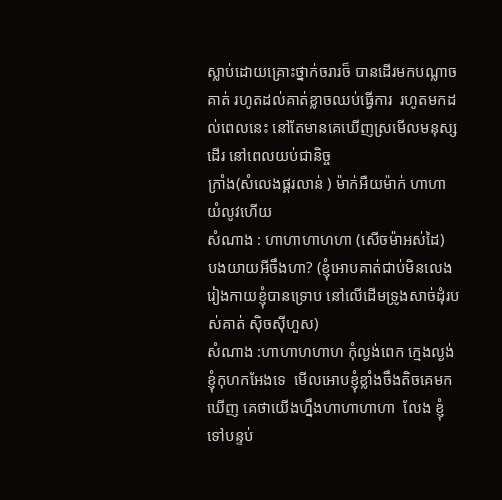ស្លាប់ដោយគ្រោះថ្នាក់ចរារច៏ បានដើរមកបណ្លាចគាត់ រហូតដល់គាត់ខ្លាចឈប់ធ្វើការ  រហូតមកដល់ពេលនេះ នៅតែមានគេឃើញស្រមើលមនុស្សដើរ នៅពេលយប់ជានិច្ច
ក្រាំង(សំលេងផ្គរលាន់ ) ម៉ាក់អឺយម៉ាក់ ហាហា យំលូវហើយ
សំណាង : ហាហាហាហហា (សើចម៉ាអស់ដៃ)
បងយាយអីចឹងហា? (ខ្ញុំអោបគាត់ជាប់មិនលេង រៀងកាយខ្ញុំបានទ្រោប នៅលើដើមទ្រូងសាច់ដុំរបស់គាត់ ស៊ិចស៊ីហួស)
សំណាង :ហាហាហហាហ កុំល្ងង់ពេក ក្មេងល្ងង់ ខ្ញុំកុហកអែងទេ  មើលអោបខ្ញុំខ្លាំងចឹងតិចគេមកឃើញ គេថាយើងហ្នឹងហាហាហាហា  លែង ខ្ញុំទៅបន្ទប់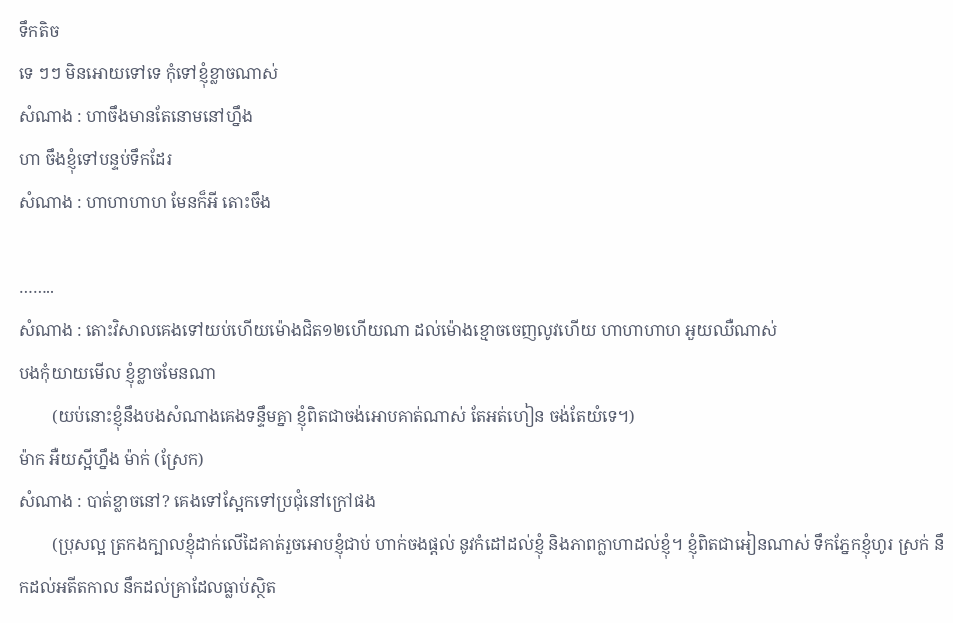ទឹកតិច
ទេ ៗៗ មិនអោយទៅទេ កុំទៅខ្ញុំខ្លាចណាស់
សំណាង : ហាចឹងមានតែនោមនៅហ្នឹង
ហា ចឹងខ្ញុំទៅបន្ទប់ទឹកដែរ
សំណាង : ហាហាហាហ មែនក៏អី តោះចឹង

……..
សំណាង : តោះវិសាលគេងទៅយប់ហើយម៉ោងជិត១២ហើយណា ដល់ម៉ោងខ្មោចចេញលូវហើយ ហាហាហាហ អួយឈឺណាស់
បងកុំយាយមើល ខ្ញុំខ្លាចមែនណា
        (យប់នោះខ្ញុំនឹងបងសំណាងគេងទន្ទឹមគ្នា ខ្ញុំពិតជាចង់អោបគាត់ណាស់ តែអត់ហៀន ចង់តែយំទេ។)
ម៉ាក អឺយស្អីហ្នឹង ម៉ាក់ (ស្រែក)
សំណាង : បាត់ខ្លាចនៅ? គេងទៅស្អែកទៅប្រជុំនៅក្រៅផង
        (ប្រុសល្អ ត្រកងក្បាលខ្ញុំដាក់លើដៃគាត់រួចអោបខ្ញុំជាប់ ហាក់ចងផ្តល់ នូវកំដៅដល់ខ្ញុំ និងភាពក្លាហាដល់ខ្ញុំ។ ខ្ញុំពិតជាអៀនណាស់ ទឹកភ្នែកខ្ញុំហូរ ស្រក់ នឹកដល់អតីតកាល នឹកដល់គ្រាដែលធ្លាប់ស្ថិត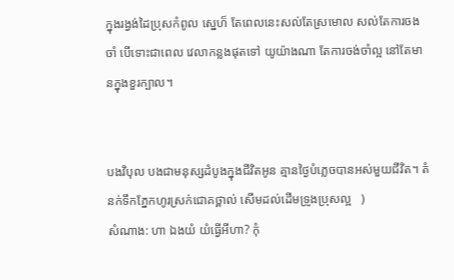ក្នុងរង្វង់ដៃប្រុសកំពូល ស្នេហ៏ តែពេលនេះសល់តែស្រមោល សល់តែការចងចាំ បើទោះជាពេល វេលាកន្លងផុតទៅ យូយ៉ាងណា តែការចង់ចាំល្អ នៅតែមានក្នុងខួរក្បាល។


បងវិបុល បងជាមនុស្សដំបូងក្នុងជីវិតអូន គ្មានថៃ្ងបំភ្លេចបានអស់មួយជីវិត។ តំនក់ទឹកភ្នែកហូរស្រក់ជោគថ្ពាល់ សើមដល់ដើមទ្រូងប្រុសល្អ   )
សំណាង: ហា ឯងយំ យំធ្វើអីហា? កុំ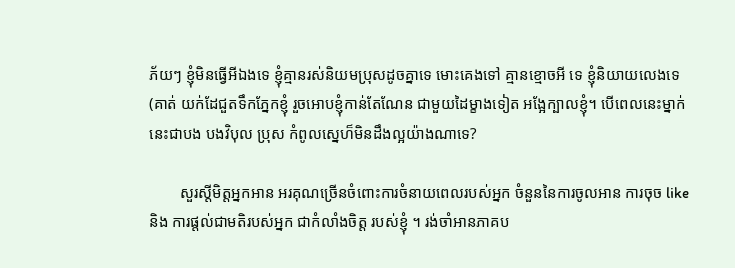ភ័យៗ ខ្ញុំមិនធ្វើអីឯងទេ ខ្ញុំគ្មានរស់និយមប្រុសដូចគ្នាទេ មោះគេងទៅ គ្មានខ្មោចអី ទេ ខ្ញុំនិយាយលេងទេ
(គាត់ យក់ដែជួតទឹកភ្នែកខ្ញុំ រួចអោបខ្ញុំកាន់តែណែន ជាមួយដៃម្ខាងទៀត អង្អែក្បាលខ្ញុំ។ បើពេលនេះម្នាក់នេះជាបង បងវិបុល ប្រុស កំពូលស្នេហ៏មិនដឹងល្អយ៉ាងណាទេ?

        សួរស្តីមិត្តអ្នកអាន អរគុណច្រើនចំពោះការចំនាយពេលរបស់អ្នក ចំនួននៃការចូលអាន ការចុច like និង ការផ្តល់ជាមតិរបស់អ្នក ជាកំលាំងចិត្ត របស់ខ្ញុំ ។ រង់ចាំអានភាគប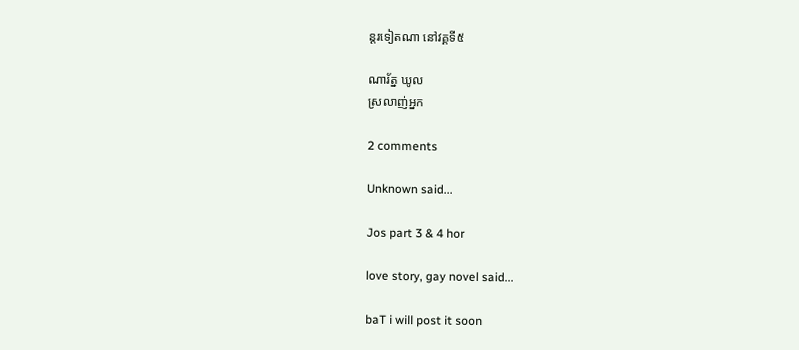ន្តរទៀតណា នៅវគ្គទី៥

ណារ័ត្ន ឃូល
ស្រលាញ់អ្នក

2 comments

Unknown said...

Jos part 3 & 4 hor

love story, gay novel said...

baT i will post it soon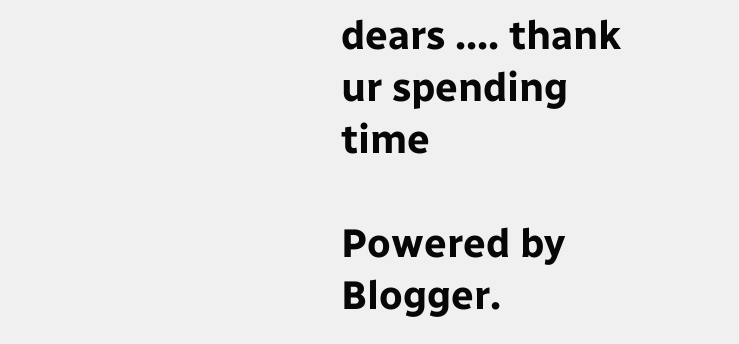dears .... thank ur spending time

Powered by Blogger.